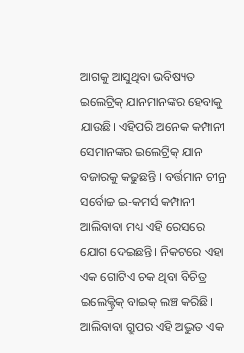ଆଗକୁ ଆସୁଥିବା ଭବିଷ୍ୟତ ଇଲେଟ୍ରିକ୍ ଯାନମାନଙ୍କର ହେବାକୁ ଯାଉଛି। ଏହିପରି ଅନେକ କମ୍ପାନୀ ସେମାନଙ୍କର ଇଲେଟ୍ରିକ୍ ଯାନ ବଜାରକୁ କଢୁଛନ୍ତି । ବର୍ତ୍ତମାନ ଚୀନ୍ର ସର୍ବୋଚ୍ଚ ଇ-କମର୍ସ କମ୍ପାନୀ ଆଲିବାବା ମଧ୍ୟ ଏହି ରେସରେ ଯୋଗ ଦେଇଛନ୍ତି। ନିକଟରେ ଏହା ଏକ ଗୋଟିଏ ଚକ ଥିବା ବିଚିତ୍ର ଇଲେକ୍ଟ୍ରିକ୍ ବାଇକ୍ ଲଞ୍ଚ କରିଛି।
ଆଲିବାବା ଗ୍ରୁପର ଏହି ଅଦ୍ଭୁତ ଏକ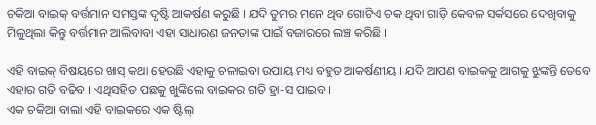ଚକିଆ ବାଇକ୍ ବର୍ତ୍ତମାନ ସମସ୍ତଙ୍କ ଦୃଷ୍ଟି ଆକର୍ଷଣ କରୁଛି । ଯଦି ତୁମର ମନେ ଥିବ ଗୋଟିଏ ଚକ ଥିବା ଗାଡ଼ି କେବଳ ସର୍କସରେ ଦେଖିବାକୁ ମିଳୁଥିଲା କିନ୍ତୁ ବର୍ତ୍ତମାନ ଆଲିବାବା ଏହା ସାଧାରଣ ଜନତାଙ୍କ ପାଇଁ ବଜାରରେ ଲଞ୍ଚ କରିଛି ।

ଏହି ବାଇକ୍ ବିଷୟରେ ଖାସ୍ କଥା ହେଉଛି ଏହାକୁ ଚଳାଇବା ଉପାୟ ମଧ୍ୟ ବହୁତ ଆକର୍ଷଣୀୟ । ଯଦି ଆପଣ ବାଇକକୁ ଆଗକୁ ଝୁଙ୍କନ୍ତି ତେବେ ଏହାର ଗତି ବଢିବ । ଏଥିସହିତ ପଛକୁ ଖୁଙ୍କିଲେ ବାଇକର ଗତି ହ୍ରା-ସ ପାଇବ।
ଏକ ଚକିଆ ବାଲା ଏହି ବାଇକରେ ଏକ ଷ୍ଟିଲ୍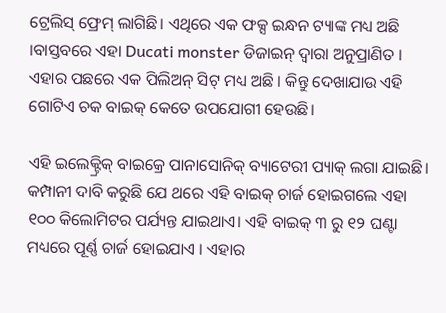ଟ୍ରେଲିସ୍ ଫ୍ରେମ୍ ଲାଗିଛି। ଏଥିରେ ଏକ ଫକ୍ସ ଇନ୍ଧନ ଟ୍ୟାଙ୍କ ମଧ୍ୟ ଅଛି ।ବାସ୍ତବରେ ଏହା Ducati monster ଡିଜାଇନ୍ ଦ୍ୱାରା ଅନୁପ୍ରାଣିତ । ଏହାର ପଛରେ ଏକ ପିଲିଅନ୍ ସିଟ୍ ମଧ୍ୟ ଅଛି । କିନ୍ତୁ ଦେଖାଯାଉ ଏହି ଗୋଟିଏ ଚକ ବାଇକ୍ କେତେ ଉପଯୋଗୀ ହେଉଛି।

ଏହି ଇଲେକ୍ଟ୍ରିକ୍ ବାଇକ୍ରେ ପାନାସୋନିକ୍ ବ୍ୟାଟେରୀ ପ୍ୟାକ୍ ଲଗା ଯାଇଛି। କମ୍ପାନୀ ଦାବି କରୁଛି ଯେ ଥରେ ଏହି ବାଇକ୍ ଚାର୍ଜ ହୋଇଗଲେ ଏହା ୧୦୦ କିଲୋମିଟର ପର୍ଯ୍ୟନ୍ତ ଯାଇଥାଏ। ଏହି ବାଇକ୍ ୩ ରୁ ୧୨ ଘଣ୍ଟା ମଧ୍ୟରେ ପୂର୍ଣ୍ଣ ଚାର୍ଜ ହୋଇଯାଏ । ଏହାର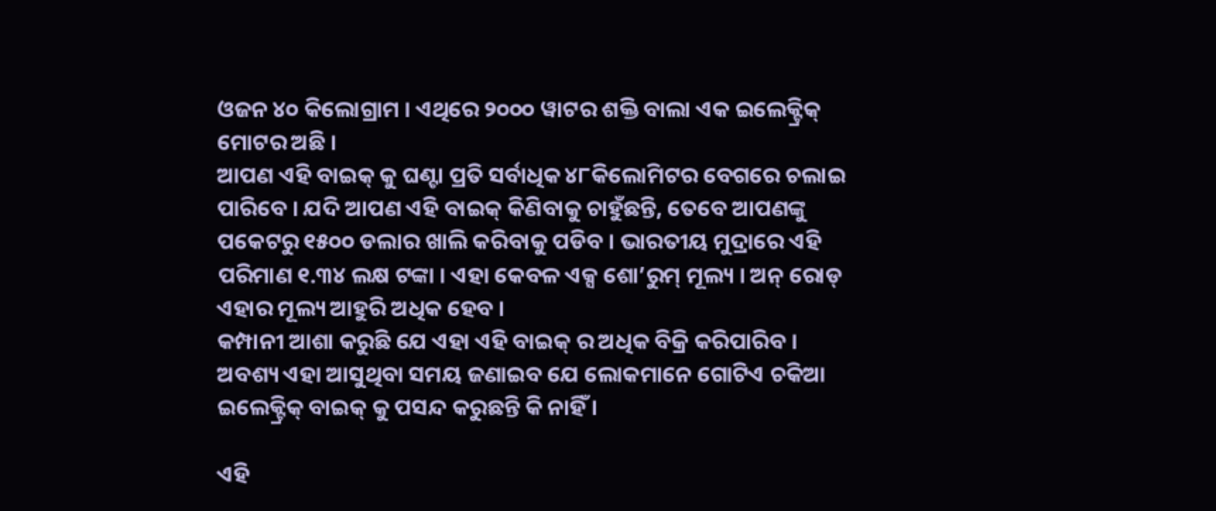ଓଜନ ୪୦ କିଲୋଗ୍ରାମ । ଏଥିରେ ୨୦୦୦ ୱାଟର ଶକ୍ତି ବାଲା ଏକ ଇଲେକ୍ଟ୍ରିକ୍ ମୋଟର ଅଛି ।
ଆପଣ ଏହି ବାଇକ୍ କୁ ଘଣ୍ଟା ପ୍ରତି ସର୍ବାଧିକ ୪୮କିଲୋମିଟର ବେଗରେ ଚଲାଇ ପାରିବେ । ଯଦି ଆପଣ ଏହି ବାଇକ୍ କିଣିବାକୁ ଚାହୁଁଛନ୍ତି, ତେବେ ଆପଣଙ୍କୁ ପକେଟରୁ ୧୫୦୦ ଡଲାର ଖାଲି କରିବାକୁ ପଡିବ । ଭାରତୀୟ ମୁଦ୍ରାରେ ଏହି ପରିମାଣ ୧.୩୪ ଲକ୍ଷ ଟଙ୍କା । ଏହା କେବଳ ଏକ୍ସ ଶୋ’ରୁମ୍ ମୂଲ୍ୟ । ଅନ୍ ରୋଡ୍ ଏହାର ମୂଲ୍ୟ ଆହୁରି ଅଧିକ ହେବ ।
କମ୍ପାନୀ ଆଶା କରୁଛି ଯେ ଏହା ଏହି ବାଇକ୍ ର ଅଧିକ ବିକ୍ରି କରିପାରିବ । ଅବଶ୍ୟ ଏହା ଆସୁଥିବା ସମୟ ଜଣାଇବ ଯେ ଲୋକମାନେ ଗୋଟିଏ ଚକିଆ ଇଲେକ୍ଟ୍ରିକ୍ ବାଇକ୍ କୁ ପସନ୍ଦ କରୁଛନ୍ତି କି ନାହିଁ ।

ଏହି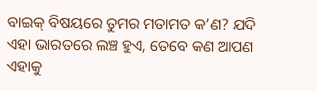ବାଇକ୍ ବିଷୟରେ ତୁମର ମତାମତ କ’ଣ? ଯଦି ଏହା ଭାରତରେ ଲଞ୍ଚ ହୁଏ, ତେବେ କଣ ଆପଣ ଏହାକୁ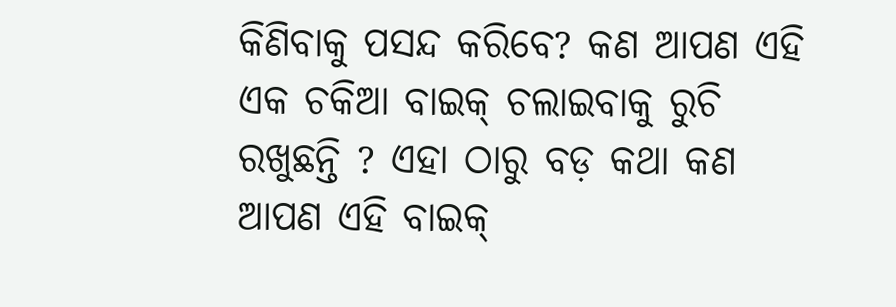କିଣିବାକୁ ପସନ୍ଦ କରିବେ? କଣ ଆପଣ ଏହି ଏକ ଚକିଆ ବାଇକ୍ ଚଲାଇବାକୁ ରୁଚି ରଖୁଛନ୍ତି ? ଏହା ଠାରୁ ବଡ଼ କଥା କଣ ଆପଣ ଏହି ବାଇକ୍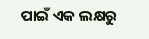ପାଇଁ ଏକ ଲକ୍ଷରୁ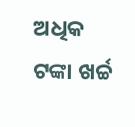ଅଧିକ ଟଙ୍କା ଖର୍ଚ୍ଚ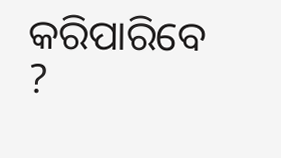କରିପାରିବେ ?